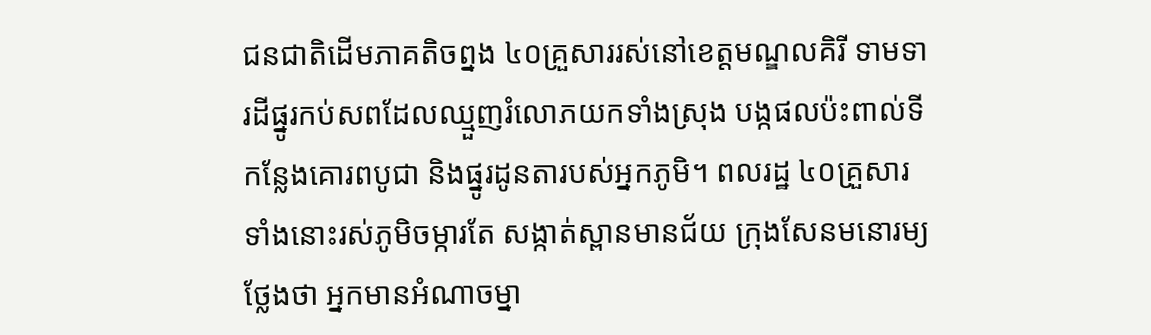ជនជាតិដើមភាគតិចព្នង ៤០គ្រួសាររស់នៅខេត្តមណ្ឌលគិរី ទាមទារដីផ្នូរកប់សពដែលឈ្មួញរំលោភយកទាំងស្រុង បង្កផលប៉ះពាល់ទីកន្លែងគោរពបូជា និងផ្នូរដូនតារបស់អ្នកភូមិ។ ពលរដ្ឋ ៤០គ្រួសារទាំងនោះរស់ភូមិចម្ការតែ សង្កាត់ស្ពានមានជ័យ ក្រុងសែនមនោរម្យថ្លែងថា អ្នកមានអំណាចម្នា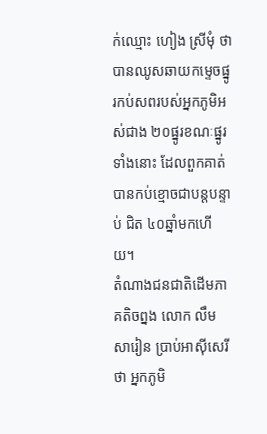ក់ឈ្មោះ ហៀង ស្រីមុំ ថា បានឈូសឆាយកម្ទេចផ្នូរកប់សពរបស់អ្នកភូមិអស់ជាង ២០ផ្នូរខណៈផ្នូរទាំងនោះ ដែលពួកគាត់បានកប់ខ្មោចជាបន្តបន្ទាប់ ជិត ៤០ឆ្នាំមកហើយ។
តំណាងជនជាតិដើមភាគតិចព្នង លោក លឹម សារៀន ប្រាប់អាស៊ីសេរីថា អ្នកភូមិ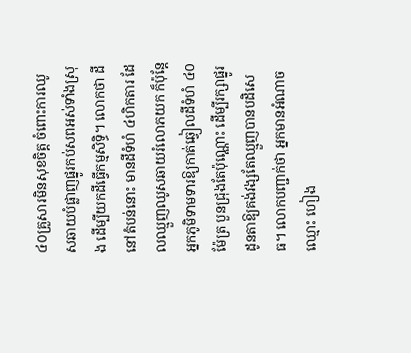៤០គ្រួសារមិនសុខចិត្ត ចំពោះការឈូសឆាយបំផ្លាញផ្នូរកប់សពអស់ទាំងស្រុង ដើម្បីយកដីធ្វើកម្មសិទ្ធិ។ លោកថា ដីនៅតំបន់នោះ មានដីទំហំ ៤ហិកតារ ដែលឈ្មួញឈូសឆាយរំលោភយក ក៏ប៉ុន្តែអ្នកភូមិទាមទារឱ្យកាត់ឆ្វៀលដីទំហំ ៤០ម៉ែត្រ បួនជ្រុងតែប៉ុណ្ណោះ ដើម្បីរក្សាផ្នូរដូនតាឱ្យគង់វង្សតែឈ្មួញបានបដិសេធ។ លោកបញ្ជាក់ថា អ្នកមានអំណាចឈ្មោះ ហៀង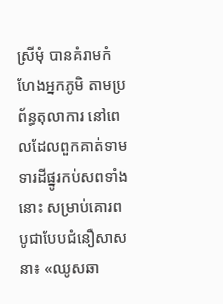ស្រីមុំ បានគំរាមកំហែងអ្នកភូមិ តាមប្រព័ន្ធតុលាការ នៅពេលដែលពួកគាត់ទាមទារដីផ្នូរកប់សពទាំងនោះ សម្រាប់គោរពបូជាបែបជំនឿសាសនា៖ «ឈូសឆា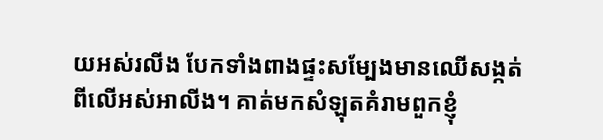យអស់រលីង បែកទាំងពាងផ្ទះសម្បែងមានឈើសង្កត់ពីលើអស់អាលីង។ គាត់មកសំឡុតគំរាមពួកខ្ញុំ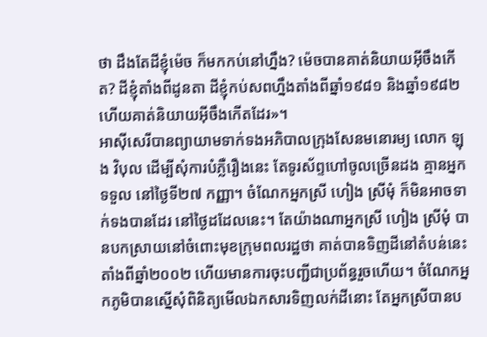ថា ដឹងតែដីខ្ញុំម៉េច ក៏មកកប់នៅហ្នឹង? ម៉េចបានគាត់និយាយអ៊ីចឹងកើត? ដីខ្ញុំតាំងពីដូនតា ដីខ្ញុំកប់សពហ្នឹងតាំងពីឆ្នាំ១៩៨១ និងឆ្នាំ១៩៨២ ហើយគាត់និយាយអ៊ីចឹងកើតដែរ»។
អាស៊ីសេរីបានព្យាយាមទាក់ទងអភិបាលក្រុងសែនមនោរម្យ លោក ឡុង វិបុល ដើម្បីសុំការបំភ្លឺរឿងនេះ តែទូរស័ព្ទហៅចូលច្រើនដង គ្មានអ្នកទទួល នៅថ្ងៃទី២៧ កញ្ញា។ ចំណែកអ្នកស្រី ហៀង ស្រីមុំ ក៏មិនអាចទាក់ទងបានដែរ នៅថ្ងៃដដែលនេះ។ តែយ៉ាងណាអ្នកស្រី ហៀង ស្រីមុំ បានបកស្រាយនៅចំពោះមុខក្រុមពលរដ្ឋថា គាត់បានទិញដីនៅតំបន់នេះ តាំងពីឆ្នាំ២០០២ ហើយមានការចុះបញ្ជីជាប្រព័ន្ធរួចហើយ។ ចំណែកអ្នកភូមិបានស្នើសុំពិនិត្យមើលឯកសារទិញលក់ដីនោះ តែអ្នកស្រីបានប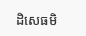ដិសេធមិ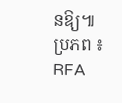នឱ្យ៕
ប្រភព ៖ RFA